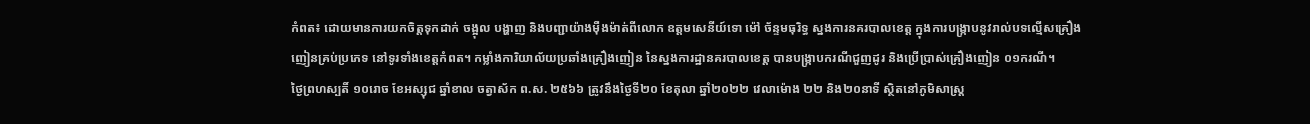កំពត៖ ដោយមានការយកចិត្តទុកដាក់ ចង្អុល បង្ហាញ និងបញ្ជាយ៉ាងម៉ឺងម៉ាត់ពីលោក ឧត្តមសេនីយ៍ទោ ម៉ៅ ច័ន្ទមធុរិទ្ធ ស្នងការនគរបាលខេត្ត ក្នុងការបង្រ្កាបនូវរាល់បទល្មើសគ្រឿងញៀនគ្រប់ប្រភេទ នៅទូរទាំងខេត្តកំពត។ កម្លាំងការិយាល័យប្រឆាំងគ្រឿងញៀន នៃស្នងការដ្ឋានគរបាលខេត្ត បានបង្រ្កាបករណីជួញដូរ និងប្រើប្រាស់គ្រឿងញៀន ០១ករណី។
ថ្ងៃព្រហស្បតិ៍ ១០រោច ខែអស្សុជ ឆ្នាំខាល ចត្វាស័ក ព.ស. ២៥៦៦ ត្រូវនឹងថ្ងៃទី២០ ខែតុលា ឆ្នាំ២០២២ វេលាម៉ោង ២២ និង២០នាទី ស្ថិតនៅភូមិសាស្រ្ត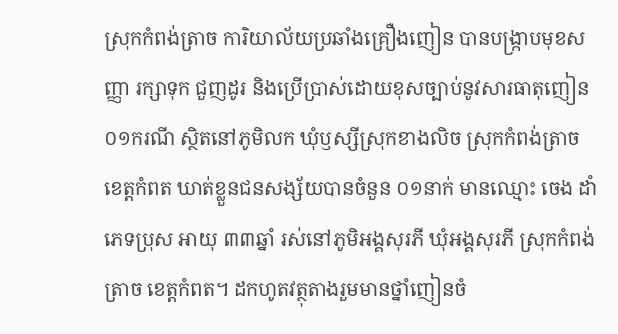ស្រុកកំពង់ត្រាច ការិយាល័យប្រឆាំងគ្រឿងញៀន បានបង្រ្កាបមុខសញ្ញា រក្សាទុក ជួញដូរ និងប្រើប្រាស់ដោយខុសច្បាប់នូវសារធាតុញៀន ០១ករណី ស្ថិតនៅភូមិលក ឃុំឫស្សីស្រុកខាងលិច ស្រុកកំពង់ត្រាច ខេត្តកំពត ឃាត់ខ្លួនជនសង្ស័យបានចំនួន ០១នាក់ មានឈ្មោះ ចេង ដាំ ភេទប្រុស អាយុ ៣៣ឆ្នាំ រស់នៅភូមិអង្គសុរភី ឃុំអង្គសុរភី ស្រុកកំពង់ត្រាច ខេត្តកំពត។ ដកហូតវត្ថុតាងរួមមានថ្នាំញៀនចំ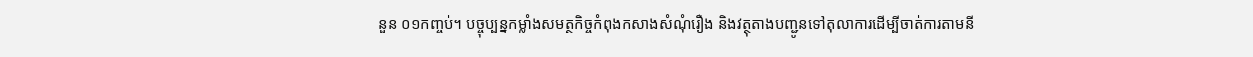នួន ០១កញ្ចប់។ បច្ចុប្បន្នកម្លាំងសមត្ថកិច្ចកំពុងកសាងសំណុំរឿង និងវត្ថុតាងបញ្ជូនទៅតុលាការដើម្បីចាត់ការតាមនី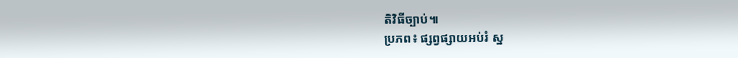តិវិធីច្បាប់៕
ប្រភព៖ ផ្សព្វផ្សាយអប់រំ ស្ន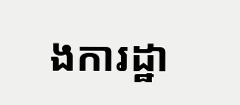ងការដ្ឋា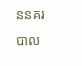ននគរបាល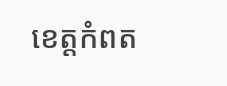ខេត្តកំពត